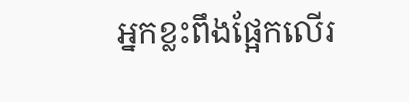អ្នកខ្លះពឹងផ្អែកលើរ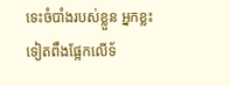ទេះចំបាំងរបស់ខ្លួន អ្នកខ្លះទៀតពឹងផ្អែកលើទ័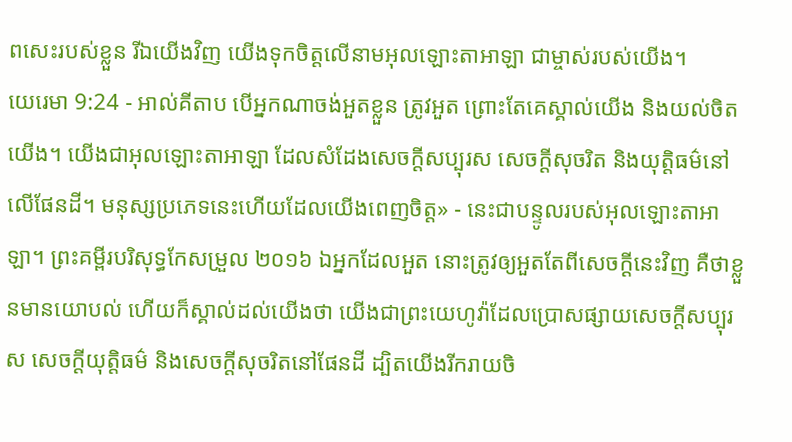ពសេះរបស់ខ្លួន រីឯយើងវិញ យើងទុកចិត្តលើនាមអុលឡោះតាអាឡា ជាម្ចាស់របស់យើង។
យេរេមា 9:24 - អាល់គីតាប បើអ្នកណាចង់អួតខ្លួន ត្រូវអួត ព្រោះតែគេស្គាល់យើង និងយល់ចិតយើង។ យើងជាអុលឡោះតាអាឡា ដែលសំដែងសេចក្ដីសប្បុរស សេចក្ដីសុចរិត និងយុត្តិធម៌នៅលើផែនដី។ មនុស្សប្រភេទនេះហើយដែលយើងពេញចិត្ត» - នេះជាបន្ទូលរបស់អុលឡោះតាអាឡា។ ព្រះគម្ពីរបរិសុទ្ធកែសម្រួល ២០១៦ ឯអ្នកដែលអួត នោះត្រូវឲ្យអួតតែពីសេចក្ដីនេះវិញ គឺថាខ្លួនមានយោបល់ ហើយក៏ស្គាល់ដល់យើងថា យើងជាព្រះយេហូវ៉ាដែលប្រោសផ្សាយសេចក្ដីសប្បុរស សេចក្ដីយុត្តិធម៌ និងសេចក្ដីសុចរិតនៅផែនដី ដ្បិតយើងរីករាយចិ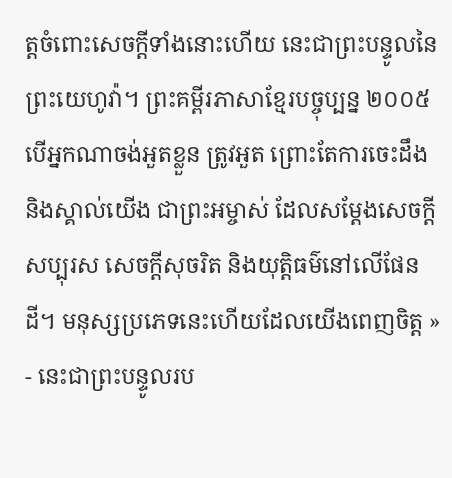ត្តចំពោះសេចក្ដីទាំងនោះហើយ នេះជាព្រះបន្ទូលនៃព្រះយេហូវ៉ា។ ព្រះគម្ពីរភាសាខ្មែរបច្ចុប្បន្ន ២០០៥ បើអ្នកណាចង់អួតខ្លួន ត្រូវអួត ព្រោះតែការចេះដឹង និងស្គាល់យើង ជាព្រះអម្ចាស់ ដែលសម្តែងសេចក្ដីសប្បុរស សេចក្ដីសុចរិត និងយុត្តិធម៌នៅលើផែនដី។ មនុស្សប្រភេទនេះហើយដែលយើងពេញចិត្ត » - នេះជាព្រះបន្ទូលរប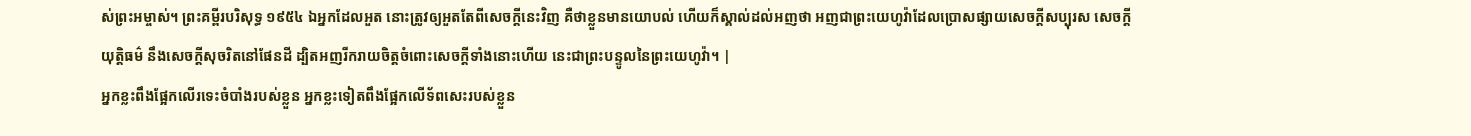ស់ព្រះអម្ចាស់។ ព្រះគម្ពីរបរិសុទ្ធ ១៩៥៤ ឯអ្នកដែលអួត នោះត្រូវឲ្យអួតតែពីសេចក្ដីនេះវិញ គឺថាខ្លួនមានយោបល់ ហើយក៏ស្គាល់ដល់អញថា អញជាព្រះយេហូវ៉ាដែលប្រោសផ្សាយសេចក្ដីសប្បុរស សេចក្ដីយុត្តិធម៌ នឹងសេចក្ដីសុចរិតនៅផែនដី ដ្បិតអញរីករាយចិត្តចំពោះសេចក្ដីទាំងនោះហើយ នេះជាព្រះបន្ទូលនៃព្រះយេហូវ៉ា។ |
អ្នកខ្លះពឹងផ្អែកលើរទេះចំបាំងរបស់ខ្លួន អ្នកខ្លះទៀតពឹងផ្អែកលើទ័ពសេះរបស់ខ្លួន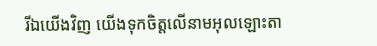រីឯយើងវិញ យើងទុកចិត្តលើនាមអុលឡោះតា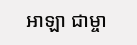អាឡា ជាម្ចា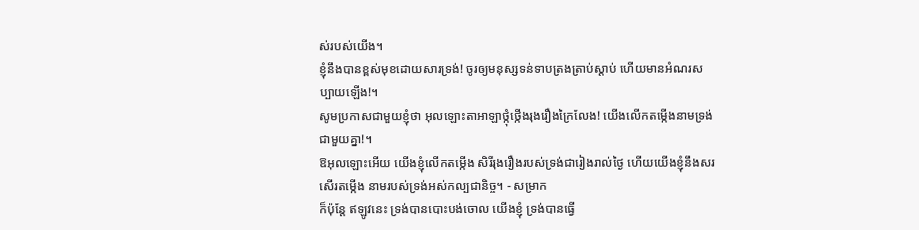ស់របស់យើង។
ខ្ញុំនឹងបានខ្ពស់មុខដោយសារទ្រង់! ចូរឲ្យមនុស្សទន់ទាបត្រងត្រាប់ស្ដាប់ ហើយមានអំណរសប្បាយឡើង!។
សូមប្រកាសជាមួយខ្ញុំថា អុលឡោះតាអាឡាថ្កុំថ្កើងរុងរឿងក្រៃលែង! យើងលើកតម្កើងនាមទ្រង់ជាមួយគ្នា!។
ឱអុលឡោះអើយ យើងខ្ញុំលើកតម្កើង សិរីរុងរឿងរបស់ទ្រង់ជារៀងរាល់ថ្ងៃ ហើយយើងខ្ញុំនឹងសរសើរតម្កើង នាមរបស់ទ្រង់អស់កល្បជានិច្ច។ - សម្រាក
ក៏ប៉ុន្តែ ឥឡូវនេះ ទ្រង់បានបោះបង់ចោល យើងខ្ញុំ ទ្រង់បានធ្វើ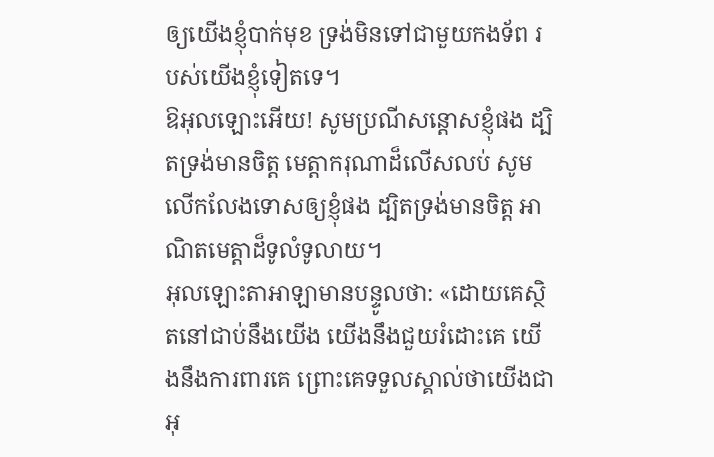ឲ្យយើងខ្ញុំបាក់មុខ ទ្រង់មិនទៅជាមួយកងទ័ព របស់យើងខ្ញុំទៀតទេ។
ឱអុលឡោះអើយ! សូមប្រណីសន្ដោសខ្ញុំផង ដ្បិតទ្រង់មានចិត្ត មេត្តាករុណាដ៏លើសលប់ សូមលើកលែងទោសឲ្យខ្ញុំផង ដ្បិតទ្រង់មានចិត្ត អាណិតមេត្តាដ៏ទូលំទូលាយ។
អុលឡោះតាអាឡាមានបន្ទូលថា: «ដោយគេស្ថិតនៅជាប់នឹងយើង យើងនឹងជួយរំដោះគេ យើងនឹងការពារគេ ព្រោះគេទទួលស្គាល់ថាយើងជាអុ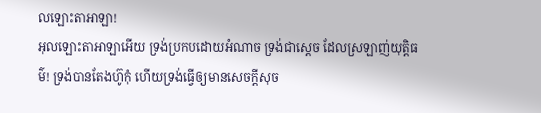លឡោះតាអាឡា!
អុលឡោះតាអាឡាអើយ ទ្រង់ប្រកបដោយអំណាច ទ្រង់ជាស្តេច ដែលស្រឡាញ់យុត្តិធម៌! ទ្រង់បានតែងហ៊ូកុំ ហើយទ្រង់ធ្វើឲ្យមានសេចក្ដីសុច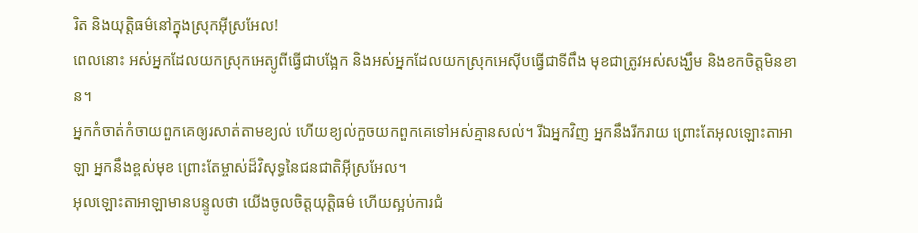រិត និងយុត្តិធម៌នៅក្នុងស្រុកអ៊ីស្រអែល!
ពេលនោះ អស់អ្នកដែលយកស្រុកអេត្យូពីធ្វើជាបង្អែក និងអស់អ្នកដែលយកស្រុកអេស៊ីបធ្វើជាទីពឹង មុខជាត្រូវអស់សង្ឃឹម និងខកចិត្តមិនខាន។
អ្នកកំចាត់កំចាយពួកគេឲ្យរសាត់តាមខ្យល់ ហើយខ្យល់កួចយកពួកគេទៅអស់គ្មានសល់។ រីឯអ្នកវិញ អ្នកនឹងរីករាយ ព្រោះតែអុលឡោះតាអាឡា អ្នកនឹងខ្ពស់មុខ ព្រោះតែម្ចាស់ដ៏វិសុទ្ធនៃជនជាតិអ៊ីស្រអែល។
អុលឡោះតាអាឡាមានបន្ទូលថា យើងចូលចិត្តយុត្តិធម៌ ហើយស្អប់ការជំ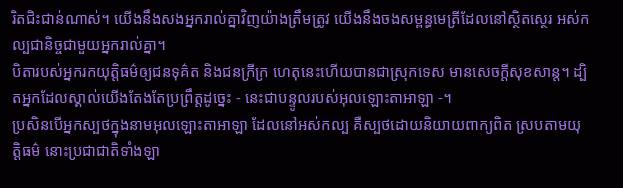រិតជិះជាន់ណាស់។ យើងនឹងសងអ្នករាល់គ្នាវិញយ៉ាងត្រឹមត្រូវ យើងនឹងចងសម្ពន្ធមេត្រីដែលនៅស្ថិតស្ថេរ អស់កល្បជានិច្ចជាមួយអ្នករាល់គ្នា។
បិតារបស់អ្នករកយុត្តិធម៌ឲ្យជនទុគ៌ត និងជនក្រីក្រ ហេតុនេះហើយបានជាស្រុកទេស មានសេចក្ដីសុខសាន្ត។ ដ្បិតអ្នកដែលស្គាល់យើងតែងតែប្រព្រឹត្តដូច្នេះ - នេះជាបន្ទូលរបស់អុលឡោះតាអាឡា -។
ប្រសិនបើអ្នកស្បថក្នុងនាមអុលឡោះតាអាឡា ដែលនៅអស់កល្ប គឺស្បថដោយនិយាយពាក្យពិត ស្របតាមយុត្តិធម៌ នោះប្រជាជាតិទាំងឡា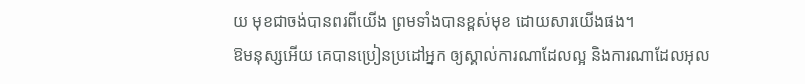យ មុខជាចង់បានពរពីយើង ព្រមទាំងបានខ្ពស់មុខ ដោយសារយើងផង។
ឱមនុស្សអើយ គេបានប្រៀនប្រដៅអ្នក ឲ្យស្គាល់ការណាដែលល្អ និងការណាដែលអុល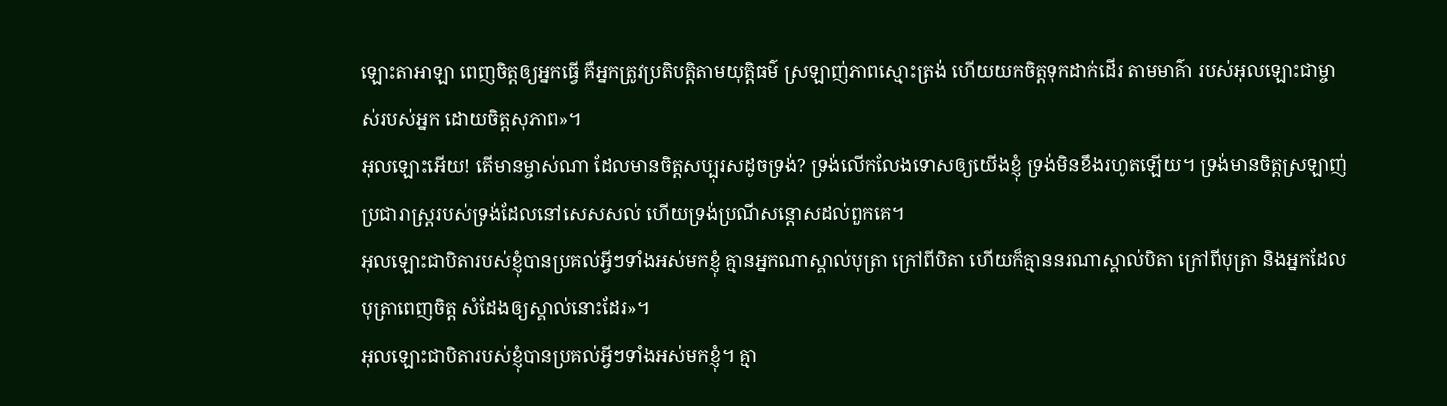ឡោះតាអាឡា ពេញចិត្តឲ្យអ្នកធ្វើ គឺអ្នកត្រូវប្រតិបត្តិតាមយុត្តិធម៌ ស្រឡាញ់ភាពស្មោះត្រង់ ហើយយកចិត្តទុកដាក់ដើរ តាមមាគ៌ា របស់អុលឡោះជាម្ចាស់របស់អ្នក ដោយចិត្តសុភាព»។
អុលឡោះអើយ! តើមានម្ចាស់ណា ដែលមានចិត្តសប្បុរសដូចទ្រង់? ទ្រង់លើកលែងទោសឲ្យយើងខ្ញុំ ទ្រង់មិនខឹងរហូតឡើយ។ ទ្រង់មានចិត្តស្រឡាញ់ ប្រជារាស្ត្ររបស់ទ្រង់ដែលនៅសេសសល់ ហើយទ្រង់ប្រណីសន្ដោសដល់ពួកគេ។
អុលឡោះជាបិតារបស់ខ្ញុំបានប្រគល់អ្វីៗទាំងអស់មកខ្ញុំ គ្មានអ្នកណាស្គាល់បុត្រា ក្រៅពីបិតា ហើយក៏គ្មាននរណាស្គាល់បិតា ក្រៅពីបុត្រា និងអ្នកដែលបុត្រាពេញចិត្ត សំដែងឲ្យស្គាល់នោះដែរ»។
អុលឡោះជាបិតារបស់ខ្ញុំបានប្រគល់អ្វីៗទាំងអស់មកខ្ញុំ។ គ្មា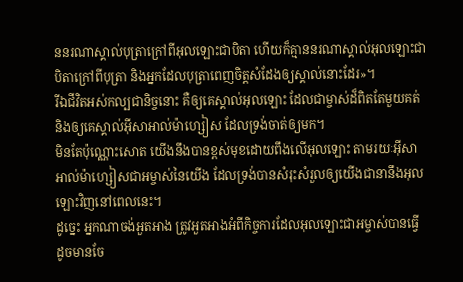ននរណាស្គាល់បុត្រាក្រៅពីអុលឡោះជាបិតា ហើយក៏គ្មាននរណាស្គាល់អុលឡោះជាបិតាក្រៅពីបុត្រា និងអ្នកដែលបុត្រាពេញចិត្តសំដែងឲ្យស្គាល់នោះដែរ»។
រីឯជីវិតអស់កល្បជានិច្ចនោះ គឺឲ្យគេស្គាល់អុលឡោះ ដែលជាម្ចាស់ដ៏ពិតតែមួយគត់ និងឲ្យគេស្គាល់អ៊ីសាអាល់ម៉ាហ្សៀស ដែលទ្រង់ចាត់ឲ្យមក។
មិនតែប៉ុណ្ណោះសោត យើងនឹងបានខ្ពស់មុខដោយពឹងលើអុលឡោះ តាមរយៈអ៊ីសាអាល់ម៉ាហ្សៀសជាអម្ចាស់នៃយើង ដែលទ្រង់បានសំរុះសំរួលឲ្យយើងជានានឹងអុលឡោះវិញនៅពេលនេះ។
ដូច្នេះ អ្នកណាចង់អួតអាង ត្រូវអួតអាងអំពីកិច្ចការដែលអុលឡោះជាអម្ចាស់បានធ្វើ ដូចមានចែ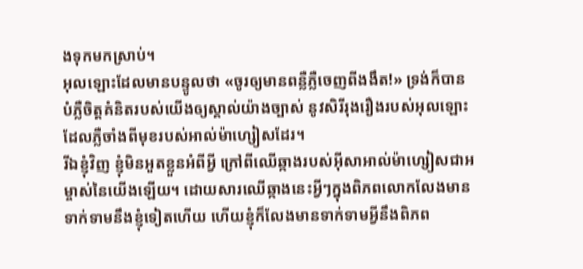ងទុកមកស្រាប់។
អុលឡោះដែលមានបន្ទូលថា «ចូរឲ្យមានពន្លឺភ្លឺចេញពីងងឹត!» ទ្រង់ក៏បានបំភ្លឺចិត្ដគំនិតរបស់យើងឲ្យស្គាល់យ៉ាងច្បាស់ នូវសិរីរុងរឿងរបស់អុលឡោះ ដែលភ្លឺចាំងពីមុខរបស់អាល់ម៉ាហ្សៀសដែរ។
រីឯខ្ញុំវិញ ខ្ញុំមិនអួតខ្លួនអំពីអ្វី ក្រៅពីឈើឆ្កាងរបស់អ៊ីសាអាល់ម៉ាហ្សៀសជាអម្ចាស់នៃយើងឡើយ។ ដោយសារឈើឆ្កាងនេះអ្វីៗក្នុងពិភពលោកលែងមានទាក់ទាមនឹងខ្ញុំទៀតហើយ ហើយខ្ញុំក៏លែងមានទាក់ទាមអ្វីនឹងពិភព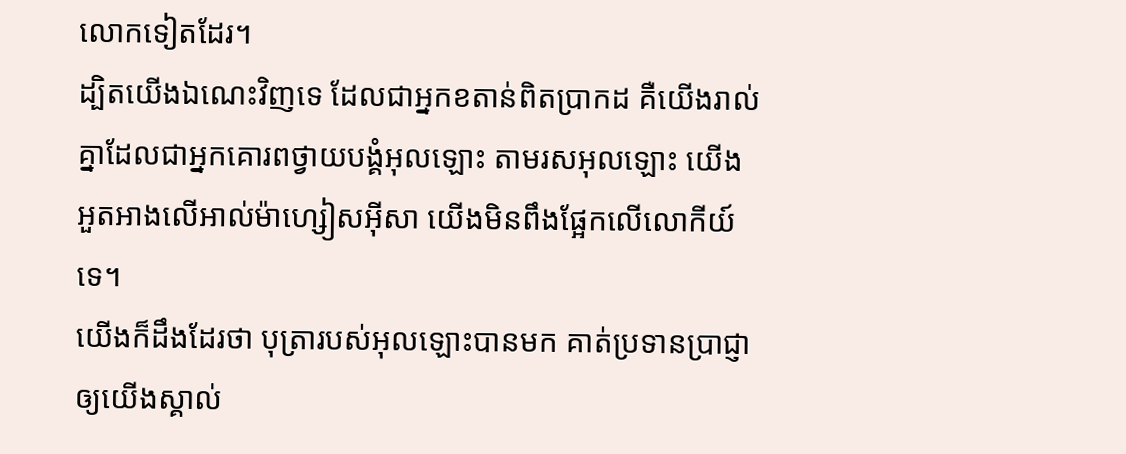លោកទៀតដែរ។
ដ្បិតយើងឯណេះវិញទេ ដែលជាអ្នកខតាន់ពិតប្រាកដ គឺយើងរាល់គ្នាដែលជាអ្នកគោរពថ្វាយបង្គំអុលឡោះ តាមរសអុលឡោះ យើងអួតអាងលើអាល់ម៉ាហ្សៀសអ៊ីសា យើងមិនពឹងផ្អែកលើលោកីយ៍ទេ។
យើងក៏ដឹងដែរថា បុត្រារបស់អុលឡោះបានមក គាត់ប្រទានប្រាជ្ញាឲ្យយើងស្គាល់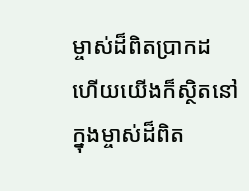ម្ចាស់ដ៏ពិតប្រាកដ ហើយយើងក៏ស្ថិតនៅក្នុងម្ចាស់ដ៏ពិត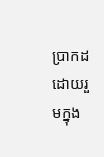ប្រាកដ ដោយរួមក្នុង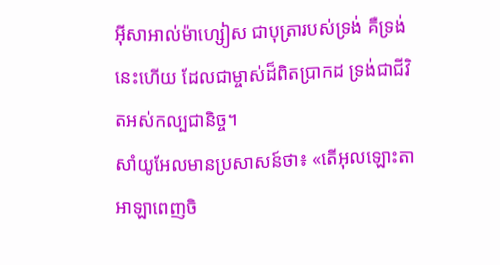អ៊ីសាអាល់ម៉ាហ្សៀស ជាបុត្រារបស់ទ្រង់ គឺទ្រង់នេះហើយ ដែលជាម្ចាស់ដ៏ពិតប្រាកដ ទ្រង់ជាជីវិតអស់កល្បជានិច្ច។
សាំយូអែលមានប្រសាសន៍ថា៖ «តើអុលឡោះតាអាឡាពេញចិ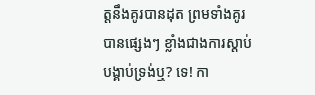ត្តនឹងគូរបានដុត ព្រមទាំងគូរបានផ្សេងៗ ខ្លាំងជាងការស្តាប់បង្គាប់ទ្រង់ឬ? ទេ! កា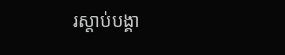រស្តាប់បង្គា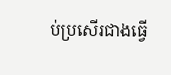ប់ប្រសើរជាងធ្វើ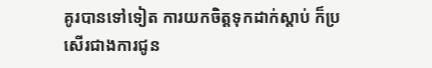គូរបានទៅទៀត ការយកចិត្តទុកដាក់ស្តាប់ ក៏ប្រសើរជាងការជូន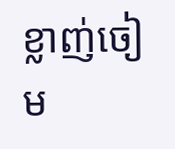ខ្លាញ់ចៀម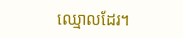ឈ្មោលដែរ។